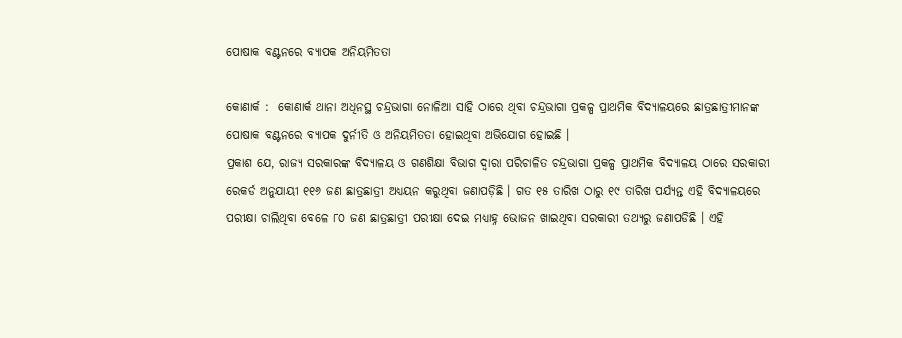ପୋଷାକ ବଣ୍ଟନରେ ବ୍ୟାପକ ଅନିୟମିତତା

କୋଣାର୍କ :  କୋଣାର୍କ ଥାନା ଅଧିନସ୍ଥ ଚନ୍ଦ୍ରଭାଗା ନୋଳିଆ ସାହି ଠାରେ ଥିବା ଚନ୍ଦ୍ରଭାଗା ପ୍ରକଳ୍ପ ପ୍ରାଥମିକ ବିଦ୍ୟାଳୟରେ ଛାତ୍ରଛାତ୍ରୀମାନଙ୍କ ପୋଷାକ ବଣ୍ଟନରେ ବ୍ୟାପକ ଦୁର୍ନୀତି ଓ ଅନିୟମିତତା ହୋଇଥିବା ଅଭିଯୋଗ ହୋଇଛି ।
ପ୍ରକାଶ ଯେ, ରାଜ୍ୟ ସରକାରଙ୍କ ବିଦ୍ୟାଳୟ ଓ ଗଣଶିକ୍ଷା ବିଭାଗ ଦ୍ୱାରା ପରିଚାଳିତ ଚନ୍ଦ୍ରଭାଗା ପ୍ରକଳ୍ପ ପ୍ରାଥମିକ ବିଦ୍ୟାଳୟ ଠାରେ ସରକାରୀ ରେକର୍ଡ ଅନୁଯାୟୀ ୧୧୬ ଜଣ ଛାତ୍ରଛାତ୍ରୀ ଅଧ୍ୟୟନ କରୁଥିବା ଜଣାପଡ଼ିଛି । ଗତ ୧୫ ତାରିଖ ଠାରୁ ୧୯ ତାରିଖ ପର୍ଯ୍ୟନ୍ତ ଏହି ବିଦ୍ୟାଳୟରେ ପରୀକ୍ଷା ଚାଲିଥିବା ବେଳେ ୮୦ ଜଣ ଛାତ୍ରଛାତ୍ରୀ ପରୀକ୍ଷା ଦେଇ ମଧ୍ୟାହ୍ନ ଭୋଜନ ଖାଇଥିବା ସରକାରୀ ତଥ୍ୟରୁ ଜଣାପଡିଛି । ଏହି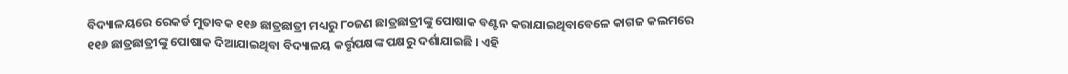ବିଦ୍ୟାଳୟରେ ରେକର୍ଡ ମୁତାବକ ୧୧୬ ଛାତ୍ରଛାତ୍ରୀ ମଧ୍ୟରୁ ୮୦ଜଣ ଛାତ୍ରଛାତ୍ରୀଙ୍କୁ ପୋଷାକ ବଣ୍ଟନ କରାଯାଇଥିବାବେଳେ କାଗଜ କଲମରେ ୧୧୬ ଛାତ୍ରଛାତ୍ରୀଙ୍କୁ ପୋଷାକ ଦିଆଯାଇଥିବା ବିଦ୍ୟାଳୟ କର୍ତ୍ତୃପକ୍ଷଙ୍କ ପକ୍ଷରୁ ଦର୍ଶାଯାଇଛି । ଏହି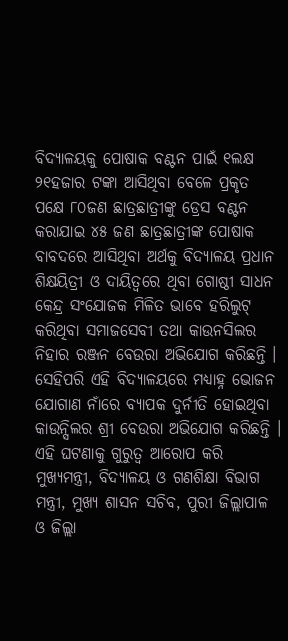ବିଦ୍ୟାଳୟକୁ ପୋଷାକ ବଣ୍ଟନ ପାଇଁ ୧ଲକ୍ଷ ୨୧ହଜାର ଟଙ୍କା ଆସିଥିବା ବେଳେ ପ୍ରକୃତ ପକ୍ଷେ ୮୦ଜଣ ଛାତ୍ରଛାତ୍ରୀଙ୍କୁ ଡ୍ରେସ ବଣ୍ଟନ କରାଯାଇ ୪୫ ଜଣ ଛାତ୍ରଛାତ୍ରୀଙ୍କ ପୋଷାକ ବାବଦରେ ଆସିଥିବା ଅର୍ଥକୁ ବିଦ୍ୟାଳୟ ପ୍ରଧାନ ଶିକ୍ଷୟିତ୍ରୀ ଓ ଦାୟିତ୍ୱରେ ଥିବା ଗୋଷ୍ଠୀ ସାଧନ କେନ୍ଦ୍ର ସଂଯୋଜକ ମିଳିତ ଭାବେ ହରିଲୁଟ୍ କରିଥିବା ସମାଜସେବୀ ତଥା କାଉନସିଲର ନିହାର ରଞ୍ଜନ ବେଉରା ଅଭିଯୋଗ କରିଛନ୍ତି । ସେହିପରି ଏହି ବିଦ୍ୟାଳୟରେ ମଧ୍ୟାହ୍ନ ଭୋଜନ ଯୋଗାଣ ନାଁରେ ବ୍ୟାପକ ଦୁର୍ନୀତି ହୋଇଥିବା କାଉନ୍ସିଲର ଶ୍ରୀ ବେଉରା ଅଭିଯୋଗ କରିଛନ୍ତି । ଏହି ଘଟଣାକୁ ଗୁରୁତ୍ୱ ଆରୋପ କରି ମୁଖ୍ୟମନ୍ତ୍ରୀ, ବିଦ୍ୟାଳୟ ଓ ଗଣଶିକ୍ଷା ବିଭାଗ ମନ୍ତ୍ରୀ, ମୁଖ୍ୟ ଶାସନ ସଚିବ, ପୁରୀ ଜିଲ୍ଲାପାଳ ଓ ଜିଲ୍ଲା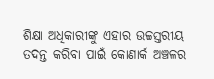ଶିକ୍ଷା ଅଧିକାରୀଙ୍କୁ ଏହାର ଉଚ୍ଚସ୍ତରୀୟ ତଦନ୍ତ କରିବା ପାଇଁ କୋଣାର୍କ ଅଞ୍ଚଳର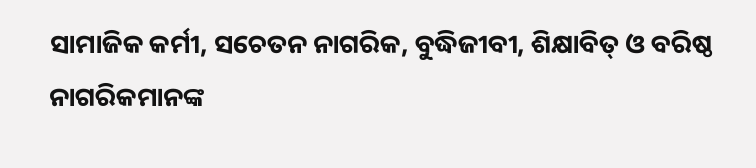ସାମାଜିକ କର୍ମୀ, ସଚେତନ ନାଗରିକ, ବୁଦ୍ଧିଜୀବୀ, ଶିକ୍ଷାବିତ୍ ଓ ବରିଷ୍ଠ ନାଗରିକମାନଙ୍କ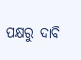ପକ୍ଷରୁ ଦାବି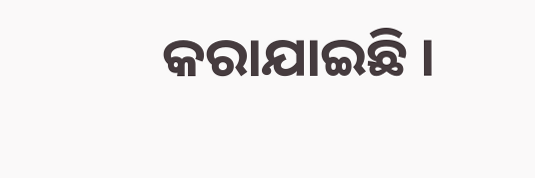କରାଯାଇଛି ।